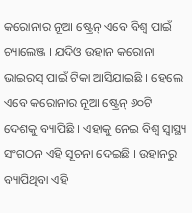କରୋନାର ନୂଆ ଷ୍ଟ୍ରେନ୍ ଏବେ ବିଶ୍ୱ ପାଇଁ ଚ୍ୟାଲେଞ୍ଜ । ଯଦିଓ ଉହାନ କରୋନା ଭାଇରସ୍ ପାଇଁ ଟିକା ଆସିଯାଇଛି । ହେଲେ ଏବେ କରୋନାର ନୂଆ ଷ୍ଟ୍ରେନ୍ ୬୦ଟି ଦେଶକୁ ବ୍ୟାପିଛି । ଏହାକୁ ନେଇ ବିଶ୍ୱ ସ୍ୱାସ୍ଥ୍ୟ ସଂଗଠନ ଏହି ସୂଚନା ଦେଇଛି । ଉହାନରୁ ବ୍ୟାପିଥିବା ଏହି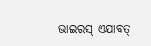ଭାଇରସ୍ ଏଯାବତ୍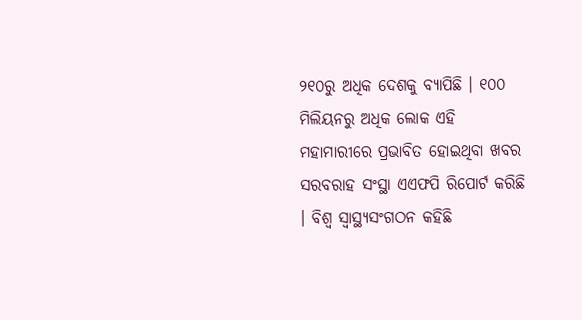୨୧୦ରୁ ଅଧିକ ଦେଶକୁ ବ୍ୟାପିଛି । ୧୦୦ ମିଲିୟନରୁ ଅଧିକ ଲୋକ ଏହି ମହାମାରୀରେ ପ୍ରଭାବିତ ହୋଇଥିବା ଖବର ସରବରାହ ସଂସ୍ଥା ଏଏଫପି ରିପୋର୍ଟ କରିଛି । ବିଶ୍ୱ ସ୍ୱାସ୍ଥ୍ୟସଂଗଠନ କହିଛି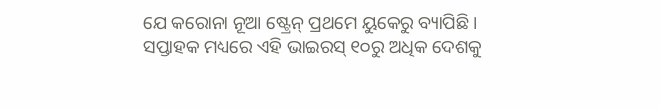ଯେ କରୋନା ନୂଆ ଷ୍ଟ୍ରେନ୍ ପ୍ରଥମେ ୟୁକେରୁ ବ୍ୟାପିଛି । ସପ୍ତାହକ ମଧ୍ୟରେ ଏହି ଭାଇରସ୍ ୧୦ରୁ ଅଧିକ ଦେଶକୁ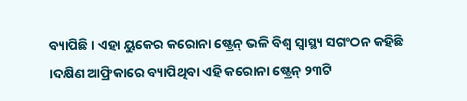ବ୍ୟାପିଛି । ଏହା ୟୁକେର କରୋନା ଷ୍ଟ୍ରେନ୍ ଭଳି ବିଶ୍ୱ ସ୍ୱାସ୍ଥ୍ୟ ସଗଂଠନ କହିଛି ।ଦକ୍ଷିଣ ଆଫ୍ରିକାରେ ବ୍ୟାପିଥିବା ଏହି କରୋନା ଷ୍ଟ୍ରେନ୍ ୨୩ଟି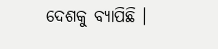ଦେଶକୁ ବ୍ୟାପିଛି ।